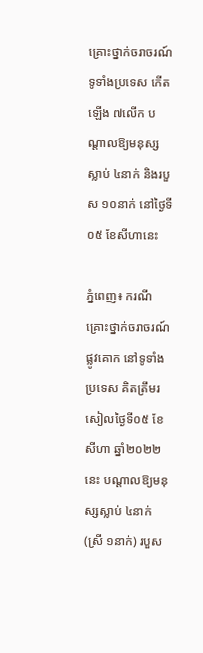គ្រោះថ្នាក់ចរាចរណ៍ ទូទាំងប្រទេស កើតឡើង ៧លើក បណ្តាលឱ្យមនុស្សស្លាប់ ៤នាក់ និងរបួស ១០នាក់ នៅថ្ងៃទី០៥ ខែសីហានេះ

ភ្នំពេញ៖ ករណីគ្រោះថ្នាក់ចរាចរណ៍ផ្លូវគោក នៅទូទាំងប្រទេស គិតត្រឹមរសៀលថ្ងៃទី០៥ ខែសីហា ឆ្នាំ២០២២នេះ បណ្តាលឱ្យមនុស្សស្លាប់ ៤នាក់ (ស្រី ១នាក់) របួស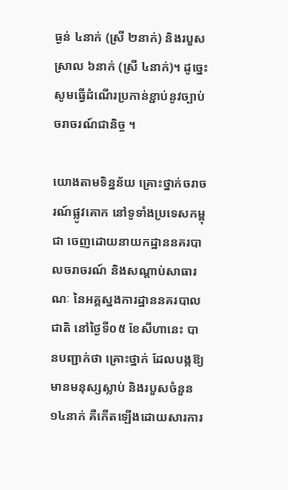ធ្ងន់ ៤នាក់ (ស្រី ២នាក់) និងរបួសស្រាល ៦នាក់ (ស្រី ៤នាក់)។ ដូច្នេះ សូមធ្វើដំណើរប្រកាន់ខ្ជាប់នូវច្បាប់ចរាចរណ៍ជានិច្ច ។

យោងតាមទិន្នន័យ គ្រោះថ្នាក់ចរាចរណ៍ផ្លូវគោក នៅទូទាំងប្រទេសកម្ពុជា ចេញដោយនាយកដ្ឋាននគរបាលចរាចរណ៍ និងសណ្តាប់សាធារណៈ នៃអគ្គស្នងការដ្ឋាននគរបាលជាតិ នៅថ្ងៃទី០៥ ខែសីហានេះ បានបញ្ជាក់ថា គ្រោះថ្នាក់ ដែលបង្កឱ្យមានមនុស្សស្លាប់ និងរបួសចំនួន ១៤នាក់ គឺកើតឡើងដោយសារការ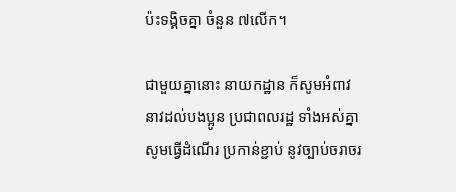ប៉ះទង្គិចគ្នា ចំនួន ៧លើក។

ជាមួយគ្នានោះ នាយកដ្ឋាន ក៏សូមអំពាវនាវដល់បងប្អូន ប្រជាពលរដ្ឋ ទាំងអស់គ្នា សូមធ្វើដំណើរ ប្រកាន់ខ្ជាប់ នូវច្បាប់ចរាចរ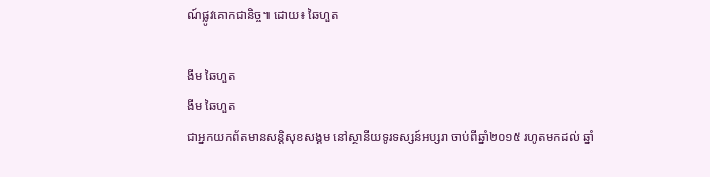ណ៍ផ្លូវគោកជានិច្ច៕ ដោយ៖ ឆៃហួត

ងីម ឆៃហួត
ងីម ឆៃហួត
ជាអ្នកយកព័តមានសន្តិសុខសង្គម នៅស្ថានីយទូរទស្សន៍អប្សរា ចាប់ពីឆ្នាំ២០១៥ រហូតមកដល់ ឆ្នាំ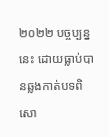២០២២ បច្ចប្បន្ននេះ ដោយធ្លាប់បានឆ្លងកាត់បទពិសោ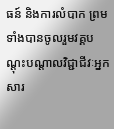ធន៍ និងការលំបាក ព្រមទាំងបានចូលរួមវគ្គបណ្ដុះបណ្ដាលវិជ្ជាជីវៈអ្នកសារ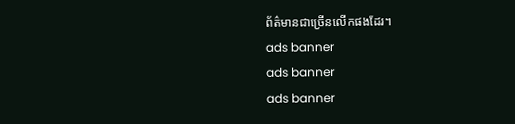ព័ត៌មានជាច្រើនលើកផងដែរ។
ads banner
ads banner
ads banner